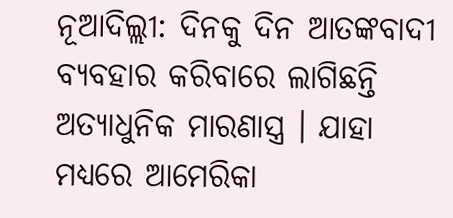ନୂଆଦିଲ୍ଲୀ: ଦିନକୁ ଦିନ ଆତଙ୍କବାଦୀ ବ୍ୟବହାର କରିବାରେ ଲାଗିଛନ୍ତି ଅତ୍ୟାଧୁନିକ ମାରଣାସ୍ତ୍ର । ଯାହା ମଧ୍ୟରେ ଆମେରିକା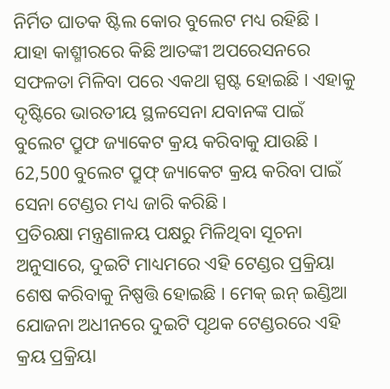ନିର୍ମିତ ଘାତକ ଷ୍ଟିଲ କୋର ବୁଲେଟ ମଧ୍ୟ ରହିଛି । ଯାହା କାଶ୍ମୀରରେ କିଛି ଆତଙ୍କୀ ଅପରେସନରେ ସଫଳତା ମିଳିବା ପରେ ଏକଥା ସ୍ପଷ୍ଟ ହୋଇଛି । ଏହାକୁ ଦୃଷ୍ଟିରେ ଭାରତୀୟ ସ୍ଥଳସେନା ଯବାନଙ୍କ ପାଇଁ ବୁଲେଟ ପ୍ରୁଫ ଜ୍ୟାକେଟ କ୍ରୟ କରିବାକୁ ଯାଉଛି । 62,500 ବୁଲେଟ ପ୍ରୁଫ୍ ଜ୍ୟାକେଟ କ୍ରୟ କରିବା ପାଇଁ ସେନା ଟେଣ୍ଡର ମଧ୍ୟ ଜାରି କରିଛି ।
ପ୍ରତିରକ୍ଷା ମନ୍ତ୍ରଣାଳୟ ପକ୍ଷରୁ ମିଳିଥିବା ସୂଚନା ଅନୁସାରେ, ଦୁଇଟି ମାଧ୍ୟମରେ ଏହି ଟେଣ୍ଡର ପ୍ରକ୍ରିୟା ଶେଷ କରିବାକୁ ନିଷ୍ପତ୍ତି ହୋଇଛି । ମେକ୍ ଇନ୍ ଇଣ୍ଡିଆ ଯୋଜନା ଅଧୀନରେ ଦୁଇଟି ପୃଥକ ଟେଣ୍ଡରରେ ଏହି କ୍ରୟ ପ୍ରକ୍ରିୟା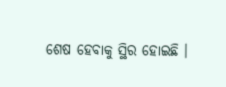ଶେଷ ହେବାକୁ ସ୍ଥିର ହୋଇଛି ।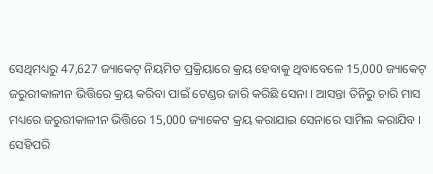ସେଥିମଧ୍ୟରୁ 47,627 ଜ୍ୟାକେଟ୍ ନିୟମିତ ପ୍ରକ୍ରିୟାରେ କ୍ରୟ ହେବାକୁ ଥିବାବେଳେ 15,000 ଜ୍ୟାକେଟ୍ ଜରୁରୀକାଳୀନ ଭିତ୍ତିରେ କ୍ରୟ କରିବା ପାଇଁ ଟେଣ୍ଡର ଜାରି କରିଛି ସେନା । ଆସନ୍ତା ତିନିରୁ ଚାରି ମାସ ମଧ୍ୟରେ ଜରୁରୀକାଳୀନ ଭିତ୍ତିରେ 15,000 ଜ୍ୟାକେଟ କ୍ରୟ କରାଯାଇ ସେନାରେ ସାମିଲ କରାଯିବ । ସେହିପରି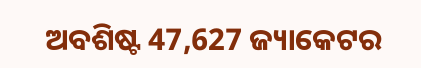ଅବଶିଷ୍ଟ 47,627 ଜ୍ୟାକେଟର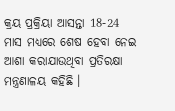କ୍ରୟ ପ୍ରକ୍ରିୟା ଆସନ୍ତା 18-24 ମାସ ମଧ୍ୟରେ ଶେଷ ହେବା ନେଇ ଆଶା କରାଯାଉଥିବା ପ୍ରତିରକ୍ଷା ମନ୍ତ୍ରଣାଳୟ କହିଛି ।